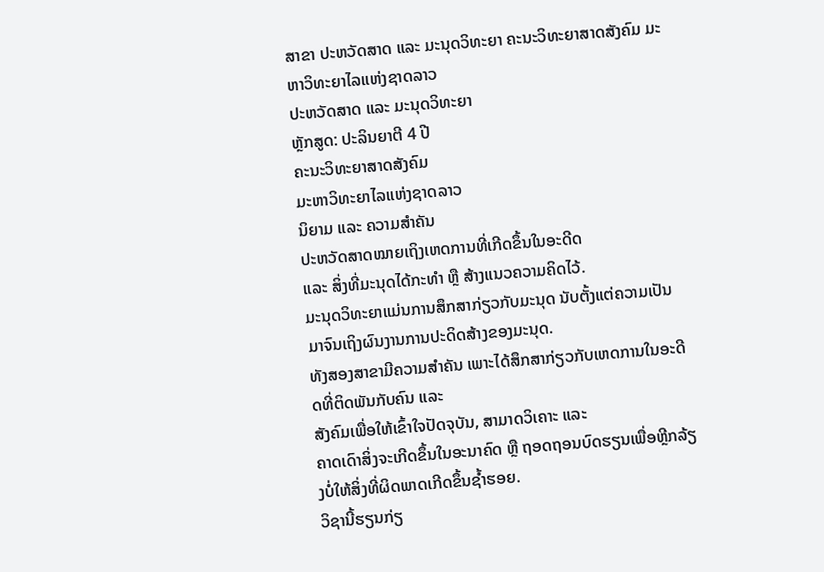ສາຂາ ປະຫວັດສາດ ແລະ ມະນຸດວິທະຍາ ຄະນະວິທະຍາສາດສັງຄົມ ມະຫາວິທະຍາໄລແຫ່ງຊາດລາວ
ປະຫວັດສາດ ແລະ ມະນຸດວິທະຍາ
ຫຼັກສູດ: ປະລິນຍາຕີ 4 ປີ
ຄະນະວິທະຍາສາດສັງຄົມ
ມະຫາວິທະຍາໄລແຫ່ງຊາດລາວ
ນິຍາມ ແລະ ຄວາມສຳຄັນ
ປະຫວັດສາດໝາຍເຖິງເຫດການທີ່ເກີດຂຶ້ນໃນອະດີດ
ແລະ ສິ່ງທີ່ມະນຸດໄດ້ກະທໍາ ຫຼື ສ້າງແນວຄວາມຄິດໄວ້.
ມະນຸດວິທະຍາແມ່ນການສຶກສາກ່ຽວກັບມະນຸດ ນັບຕັ້ງແຕ່ຄວາມເປັນມາຈົນເຖິງຜົນງານການປະດິດສ້າງຂອງມະນຸດ.
ທັງສອງສາຂາມີຄວາມສຳຄັນ ເພາະໄດ້ສຶກສາກ່ຽວກັບເຫດການໃນອະດີດທີ່ຕິດພັນກັບຄົນ ແລະ
ສັງຄົມເພື່ອໃຫ້ເຂົ້າໃຈປັດຈຸບັນ, ສາມາດວິເຄາະ ແລະ
ຄາດເດົາສິ່ງຈະເກີດຂຶ້ນໃນອະນາຄົດ ຫຼື ຖອດຖອນບົດຮຽນເພື່ອຫຼີກລ້ຽງບໍ່ໃຫ້ສິ່ງທີ່ຜິດພາດເກີດຂຶ້ນຊ້ຳຮອຍ.
ວິຊານີ້ຮຽນກ່ຽ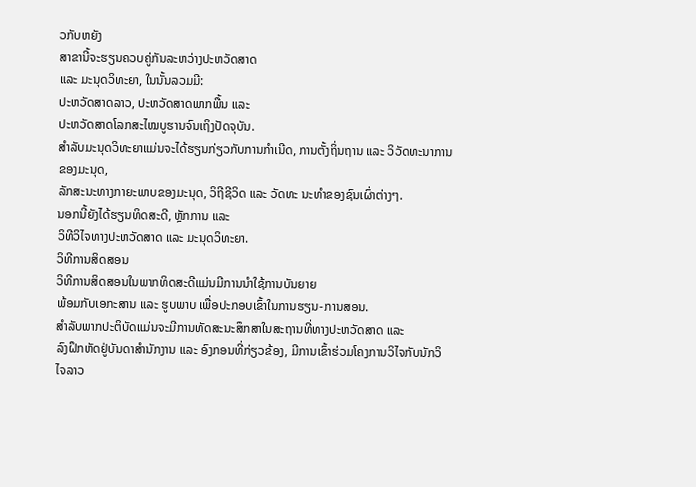ວກັບຫຍັງ
ສາຂານີ້ຈະຮຽນຄວບຄູ່ກັນລະຫວ່າງປະຫວັດສາດ
ແລະ ມະນຸດວິທະຍາ, ໃນນັ້ນລວມມີ:
ປະຫວັດສາດລາວ, ປະຫວັດສາດພາກພື້ນ ແລະ
ປະຫວັດສາດໂລກສະໄໝບູຮານຈົນເຖິງປັດຈຸບັນ.
ສໍາລັບມະນຸດວິທະຍາແມ່ນຈະໄດ້ຮຽນກ່ຽວກັບການກໍາເນີດ, ການຕັ້ງຖິ່ນຖານ ແລະ ວິວັດທະນາການຂອງມະນຸດ,
ລັກສະນະທາງກາຍະພາບຂອງມະນຸດ, ວິຖີຊີວິດ ແລະ ວັດທະ ນະທຳຂອງຊົນເຜົ່າຕ່າງໆ.
ນອກນີ້ຍັງໄດ້ຮຽນທິດສະດີ, ຫຼັກການ ແລະ
ວິທີວິໄຈທາງປະຫວັດສາດ ແລະ ມະນຸດວິທະຍາ.
ວິທີການສິດສອນ
ວິທີການສິດສອນໃນພາກທິດສະດີແມ່ນມີການນຳໃຊ້ການບັນຍາຍ
ພ້ອມກັບເອກະສານ ແລະ ຮູບພາບ ເພື່ອປະກອບເຂົ້າໃນການຮຽນ-ການສອນ.
ສໍາລັບພາກປະຕິບັດແມ່ນຈະມີການທັດສະນະສຶກສາໃນສະຖານທີ່ທາງປະຫວັດສາດ ແລະ
ລົງຝຶກຫັດຢູ່ບັນດາສຳນັກງານ ແລະ ອົງກອນທີ່ກ່ຽວຂ້ອງ, ມີການເຂົ້າຮ່ວມໂຄງການວິໄຈກັບນັກວິໄຈລາວ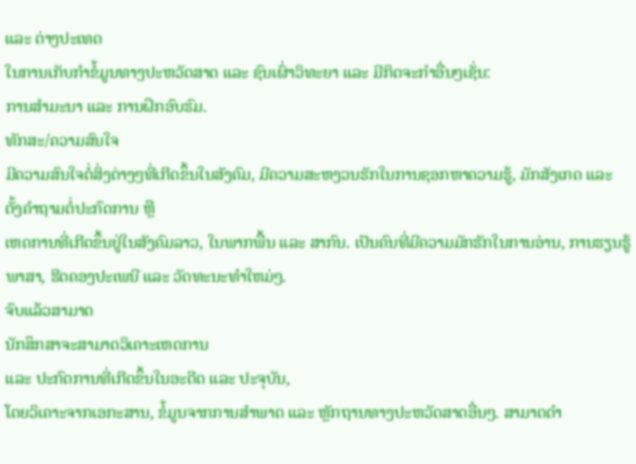ແລະ ຕ່າງປະເທດ
ໃນການເກັບກຳຂໍ້ມູນທາງປະຫວັດສາດ ແລະ ຊົນເຜົ່າວິທະຍາ ແລະ ມີກິດຈະກໍາອື່ນໆເຊັ່ນ:
ການສໍາມະນາ ແລະ ການຝຶກອົບຮົມ.
ທັກສະ/ຄວາມສົນໃຈ
ມີຄວາມສົນໃຈຕໍ່ສິ່ງຕ່າງໆທີ່ເກີດຂຶ້ນໃນສັງຄົມ, ມີຄວາມສະຫງວນຮັກໃນການຊອກຫາຄວາມຮູ້, ມັກສັງເກດ ແລະ ຕັ້ງຄໍາຖາມຕໍ່ປະກົດການ ຫຼື
ເຫດການທີ່ເກີດຂຶ້ນຢູ່ໃນສັງຄົມລາວ, ໃນພາກພື້ນ ແລະ ສາກົນ. ເປັນຄົນທີ່ມີຄວາມມັກຮັກໃນການອ່ານ, ການຮຽນຮູ້ພາສາ, ຮີດຄອງປະເພນີ ແລະ ວັດທະນະທຳໃຫມ່ໆ.
ຈົບແລ້ວສາມາດ
ນັກສຶກສາຈະສາມາດວິເຄາະເຫດການ
ແລະ ປະກົດການທີ່ເກີດຂຶ້ນໃນອະດີດ ແລະ ປະຈຸບັນ,
ໂດຍວິເຄາະຈາກເອກະສານ, ຂໍ້ມູນຈາກການສຳພາດ ແລະ ຫຼັກຖານທາງປະຫວັດສາດອື່ນໆ. ສາມາດດໍາ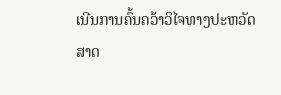ເນີນການຄົ້ນຄວ້າວິໄຈທາງປະຫວັດສາດ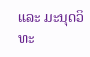ແລະ ມະນຸດວິທະ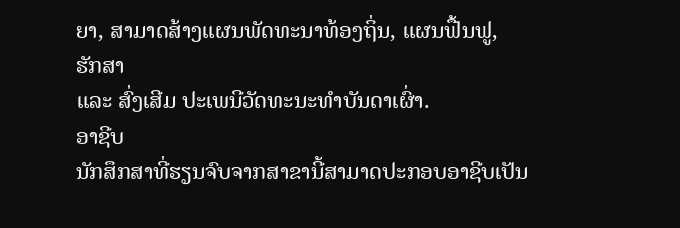ຍາ, ສາມາດສ້າງແຜນພັດທະນາທ້ອງຖິ່ນ, ແຜນຟື້ນຟູ,
ຮັກສາ
ແລະ ສົ່ງເສີມ ປະເພນີວັດທະນະທໍາບັນດາເຜົ່າ.
ອາຊີບ
ນັກສຶກສາທີ່ຮຽນຈົບຈາກສາຂານີ້ສາມາດປະກອບອາຊີບເປັນ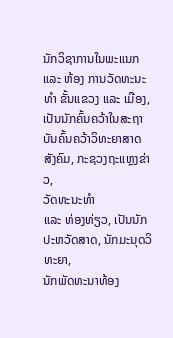ນັກວິຊາການໃນພະແນກ
ແລະ ຫ້ອງ ການວັດທະນະທຳ ຂັ້ນແຂວງ ແລະ ເມືອງ,
ເປັນນັກຄົ້ນຄວ້າໃນສະຖາບັນຄົ້ນຄວ້າວິທະຍາສາດສັງຄົມ, ກະຊວງຖະແຫຼງຂ່າວ,
ວັດທະນະທໍາ
ແລະ ທ່ອງທ່ຽວ, ເປັນນັກປະຫວັດສາດ, ນັກມະນຸດວິທະຍາ,
ນັກພັດທະນາທ້ອງ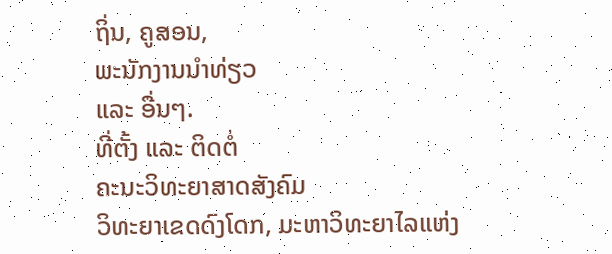ຖິ່ນ, ຄູສອນ,
ພະນັກງານນຳທ່ຽວ
ແລະ ອື່ນໆ.
ທີ່ຕັ້ງ ແລະ ຕິດຕໍ່
ຄະນະວິທະຍາສາດສັງຄົມ
ວິທະຍາເຂດດົງໂດກ, ມະຫາວິທະຍາໄລແຫ່ງ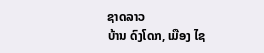ຊາດລາວ
ບ້ານ ດົງໂດກ, ເມືອງ ໄຊ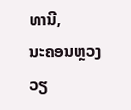ທານີ,
ນະຄອນຫຼວງວຽ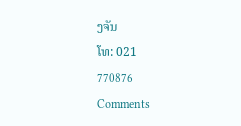ງຈັນ
ໂທ: 021
770876
Comments